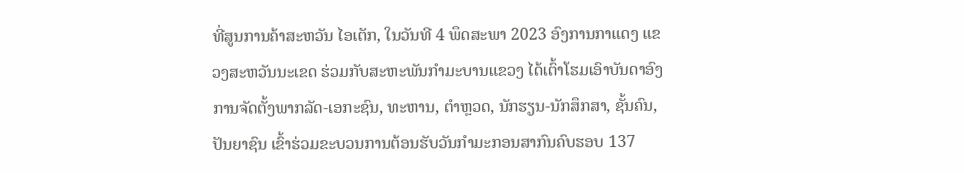ທີ່ສູນການຄ້າສະຫວັນ ໄອເຕັກ, ໃນວັນທີ 4 ພຶດສະພາ 2023 ອົງການກາແດງ ແຂວງສະຫວັນນະເຂດ ຮ່ວມກັບສະຫະພັນກຳມະບານແຂວງ ໄດ້ເຕົ້າໂຮມເອົາບັນດາອົງການຈັດຕັ້ງພາກລັດ-ເອກະຊົນ, ທະຫານ, ຕຳຫຼວດ, ນັກຮຽນ-ນັກສຶກສາ, ຊັ້ນຄົນ, ປັນຍາຊົນ ເຂົ້າຮ່ວມຂະບວນການຕ້ອນຮັບວັນກຳມະກອນສາກົນຄົບຮອບ 137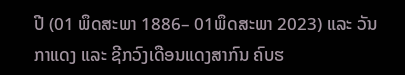ປີ (01 ພຶດສະພາ 1886– 01ພຶດສະພາ 2023) ແລະ ວັນກາແດງ ແລະ ຊີກວົງເດືອນແດງສາກົນ ຄົບຮ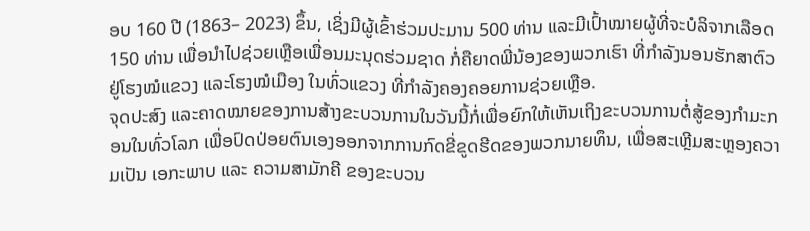ອບ 160 ປີ (1863– 2023) ຂຶ້ນ, ເຊິ່ງມີຜູ້ເຂົ້າຮ່ວມປະມານ 500 ທ່ານ ແລະມີເປົ້າໝາຍຜູ້ທີ່ຈະບໍລິຈາກເລືອດ 150 ທ່ານ ເພື່ອນຳໄປຊ່ວຍເຫຼືອເພື່ອນມະນຸດຮ່ວມຊາດ ກໍ່ຄືຍາດພີ່ນ້ອງຂອງພວກເຮົາ ທີ່ກຳລັງນອນຮັກສາຕົວຢູ່ໂຮງໝໍແຂວງ ແລະໂຮງໝໍເມືອງ ໃນທົ່ວແຂວງ ທີ່ກຳລັງຄອງຄອຍການຊ່ວຍເຫຼືອ.
ຈຸດປະສົງ ແລະຄາດໝາຍຂອງການສ້າງຂະບວນການໃນວັນນີ້ກໍ່ເພື່ອຍົກໃຫ້ເຫັນເຖິງຂະບວນການຕໍ່ສູ້ຂອງກຳມະກອນໃນທົ່ວໂລກ ເພື່ອປົດປ່ອຍຕົນເອງອອກຈາກການກົດຂີ່ຂູດຮີດຂອງພວກນາຍທຶນ, ເພື່ອສະເຫຼີມສະຫຼອງຄວາມເປັນ ເອກະພາບ ແລະ ຄວາມສາມັກຄີ ຂອງຂະບວນ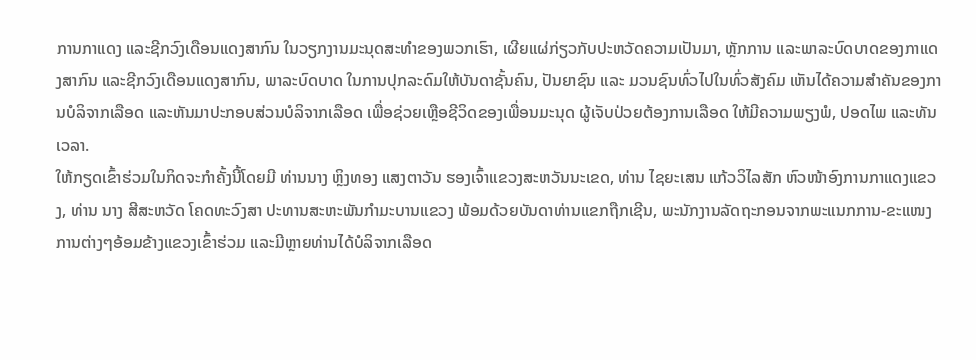ການກາແດງ ແລະຊີກວົງເດືອນແດງສາກົນ ໃນວຽກງານມະນຸດສະທຳຂອງພວກເຮົາ, ເຜີຍແຜ່ກ່ຽວກັບປະຫວັດຄວາມເປັນມາ, ຫຼັກການ ແລະພາລະບົດບາດຂອງກາແດງສາກົນ ແລະຊີກວົງເດືອນແດງສາກົນ, ພາລະບົດບາດ ໃນການປຸກລະດົມໃຫ້ບັນດາຊັ້ນຄົນ, ປັນຍາຊົນ ແລະ ມວນຊົນທົ່ວໄປໃນທົ່ວສັງຄົມ ເຫັນໄດ້ຄວາມສຳຄັນຂອງການບໍລິຈາກເລືອດ ແລະຫັນມາປະກອບສ່ວນບໍລິຈາກເລືອດ ເພື່ອຊ່ວຍເຫຼືອຊີວິດຂອງເພື່ອນມະນຸດ ຜູ້ເຈັບປ່ວຍຕ້ອງການເລືອດ ໃຫ້ມີຄວາມພຽງພໍ, ປອດໄພ ແລະທັນເວລາ.
ໃຫ້ກຽດເຂົ້າຮ່ວມໃນກິດຈະກຳຄັ້ງນີ້ໂດຍມີ ທ່ານນາງ ຫຼິງທອງ ແສງຕາວັນ ຮອງເຈົ້າແຂວງສະຫວັນນະເຂດ, ທ່ານ ໄຊຍະເສນ ແກ້ວວິໄລສັກ ຫົວໜ້າອົງການກາແດງແຂວງ, ທ່ານ ນາງ ສີສະຫວັດ ໂຄດທະວົງສາ ປະທານສະຫະພັນກຳມະບານແຂວງ ພ້ອມດ້ວຍບັນດາທ່ານແຂກຖືກເຊີນ, ພະນັກງານລັດຖະກອນຈາກພະແນກການ-ຂະແໜງການຕ່າງໆອ້ອມຂ້າງແຂວງເຂົ້າຮ່ວມ ແລະມີຫຼາຍທ່ານໄດ້ບໍລິຈາກເລືອດ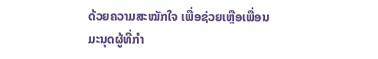ດ້ວຍຄວາມສະໝັກໃຈ ເພື່ອຊ່ວຍເຫຼືອເພື່ອນມະນຸດຜູ້ທີ່ກຳ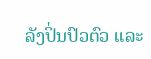ລັງປິ່ນປົວຕົວ ແລະ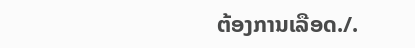ຕ້ອງການເລືອດ./.